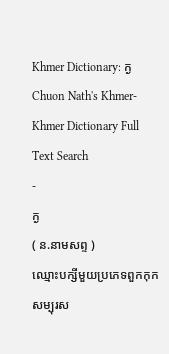Khmer Dictionary: ក្ង
Chuon Nath's Khmer-Khmer Dictionary Full Text Search
-
ក្ង
( ន.នាមសព្ទ )
ឈ្មោះបក្សីមួយប្រភេទពួកកុក សម្បុរស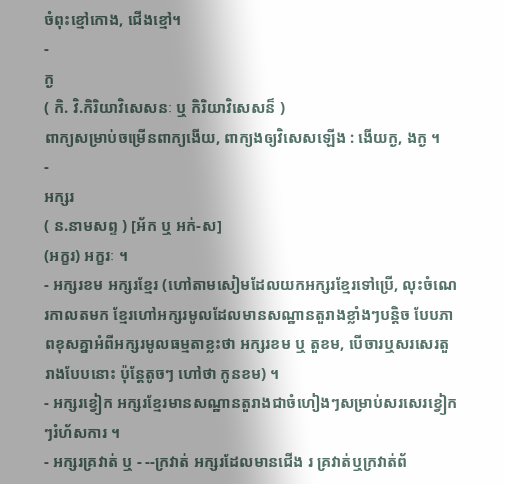ចំពុះខ្មៅកោង, ជើងខ្មៅ។
-
ក្ង
( កិ. វិ.កិរិយាវិសេសនៈ ឬ កិរិយាវិសេសន៏ )
ពាក្យសម្រាប់ចម្រើនពាក្យងើយ, ពាក្យងឲ្យវិសេសឡើង : ងើយក្ង, ងក្ង ។
-
អក្សរ
( ន.នាមសព្ទ ) [អ័ក ឬ អក់-ស]
(អក្ខរ) អក្ខរៈ ។
- អក្សរខម អក្សរខ្មែរ (ហៅតាមសៀមដែលយកអក្សរខ្មែរទៅប្រើ, លុះចំណេរកាលតមក ខ្មែរហៅអក្សរមូលដែលមានសណ្ឋានតួរាងខ្លាំងៗបន្តិច បែបភាពខុសគ្នាអំពីអក្សរមូលធម្មតាខ្លះថា អក្សរខម ឬ តួខម, បើចារឬសរសេរតួរាងបែបនោះ ប៉ុន្តែតូចៗ ហៅថា កូនខម) ។
- អក្សរខ្វៀក អក្សរខ្មែរមានសណ្ឋានតួរាងជាចំហៀងៗសម្រាប់សរសេរខ្វៀកៗរំហ័សការ ។
- អក្សរគ្រវាត់ ឬ - --ក្រវាត់ អក្សរដែលមានជើង រ គ្រវាត់ឬក្រវាត់ព័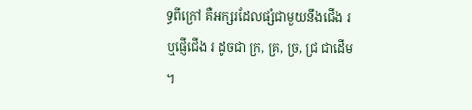ទ្ធពីក្រៅ គឺអក្សរដែលផ្សំជាមួយនឹងជើង រ ឬផ្ញើជើង រ ដូចជា ក្រ, គ្រ, ច្រ, ជ្រ ជាដើម ។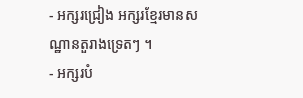- អក្សរជ្រៀង អក្សរខ្មែរមានសណ្ឋានតួរាងទ្រេតៗ ។
- អក្សរបំ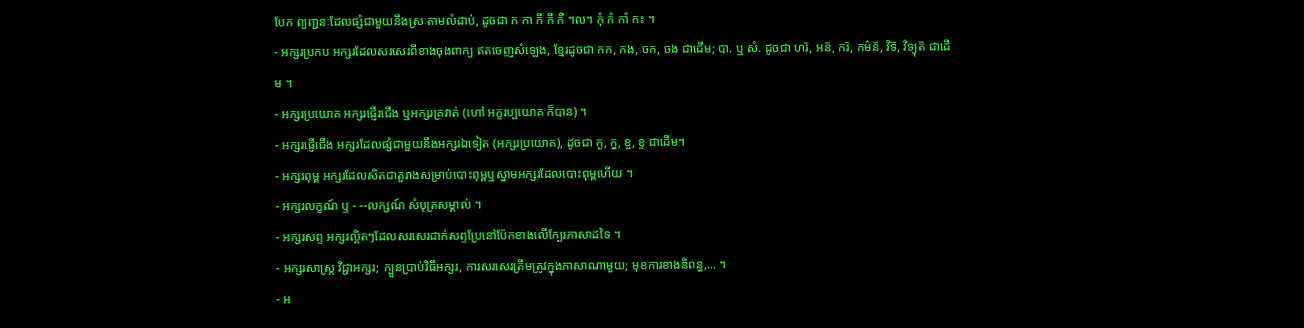បែក ព្យញ្ជនៈដែលផ្សំជាមួយនឹងស្រៈតាមលំដាប់, ដូចជា ក កា កី កឹ កឺ ។ល។ កុំ កំ កាំ កះ ។
- អក្សរប្រកប អក្សរដែលសរសេរពីខាងចុងពាក្យ ឥតចេញសំឡេង, ខ្មែរដូចជា កក, កង, ចក, ចង ជាដើម; បា. ឬ សំ. ដូចជា ហរ៑, អន៑, ករ៑, កម៌ន៑, វិទ៑, វិទ្យុត៑ ជាដើម ។
- អក្សរប្រយោគ អក្សរផ្ញើរជើង ឬអក្សរគ្រវាត់ (ហៅ អក្ខរប្បយោគ ក៏បាន) ។
- អក្សរផ្ញើជើង អក្សរដែលផ្សំជាមួយនឹងអក្សរឯទៀត (អក្សរប្រយោគ), ដូចជា ក្ង, ក្ន, ខ្ច, ខ្ទ ជាដើម។
- អក្សរពុម្ព អក្សរដែលសិតជាតួរាងសម្រាប់បោះពុម្ពឬស្នាមអក្សរដែលបោះពុម្ពហើយ ។
- អក្សរលក្ខណ៍ ឬ - --លក្សណ៍ សំបុត្រសម្គាល់ ។
- អក្សរសព្ទ អក្សរល្អិតៗដែលសរសេរដាក់សព្ទប្រែនៅប៉ែកខាងលើក្បែរភាសាដទៃ ។
- អក្សរសាស្រ្ត វិជ្ជាអក្សរ; ក្បួនប្រាប់វិធីអក្សរ, ការសរសេរត្រឹមត្រូវក្នុងភាសាណាមួយ; មុខការខាងនិពន្ធ,... ។
- អ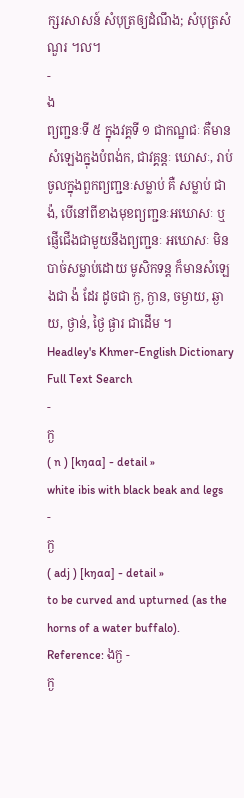ក្សរសាសន៍ សំបុត្រឲ្យដំណឹង; សំបុត្រសំណួរ ។ល។
-
ង
ព្យញ្ជនៈទី ៥ ក្នុងវគ្គទី ១ ជាកណ្ឋជៈ គឺមានសំឡេងក្នុងបំពង់ក, ជាវគ្គន្តៈ ឃោសៈ, រាប់ចូលក្នុងពួកព្យញ្ជនៈសម្លាប់ គឺ សម្លាប់ ជា ង៉, បើនៅពីខាងមុខព្យញ្ជនៈអឃោសៈ ឬ ផ្ញើជើងជាមួយនឹងព្យញ្ជនៈ អឃោសៈ មិនបាច់សម្លាប់ដោយ មូសិកទន្ត ក៏មានសំឡេងជា ង៉ ដែរ ដូចជា ក្ង, ក្ងាន, ចម្ងាយ, ឆ្ងាយ, ថ្ងាន់, ថ្ងៃ ផ្ងារ ជាដើម ។
Headley's Khmer-English Dictionary Full Text Search
-
ក្ង
( n ) [kŋɑɑ] - detail »
white ibis with black beak and legs
-
ក្ង
( adj ) [kŋɑɑ] - detail »
to be curved and upturned (as the horns of a water buffalo).
Reference: ងក្ង -
ក្ង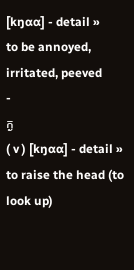[kŋɑɑ] - detail »
to be annoyed, irritated, peeved
-
ក្ង
( v ) [kŋɑɑ] - detail »
to raise the head (to look up)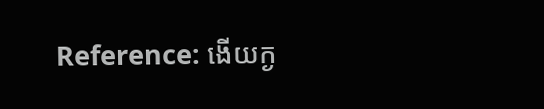Reference: ងើយក្ង